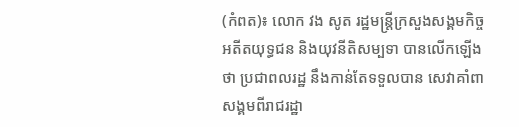(កំពត)៖ លោក វង សូត រដ្ឋមន្រ្តីក្រសួងសង្គមកិច្ច អតីតយុទ្ធជន និងយុវនីតិសម្បទា បានលើកឡើងថា ប្រជាពលរដ្ឋ នឹងកាន់តែទទួលបាន សេវាគាំពាសង្គមពីរាជរដ្ឋា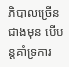ភិបាលច្រើនជាងមុន បើបន្តគាំទ្រការ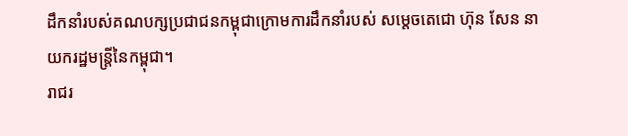ដឹកនាំរបស់គណបក្សប្រជាជនកម្ពុជាក្រោមការដឹកនាំរបស់ សម្តេចតេជោ ហ៊ុន សែន នាយករដ្ឋមន្រ្តីនៃកម្ពុជា។
រាជរ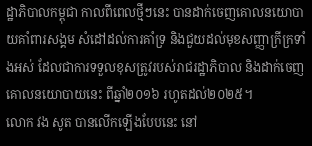ដ្ឋាភិបាលកម្ពុជា កាលពីពេលថ្មីៗនេះ បានដាក់ចេញគោលនយោបាយគាំពារសង្គម សំដៅដល់ការគាំទ្រ និងជួយដល់មុខសញ្ញាក្រីក្រទាំងអស់ ដែលជាការទទួលខុសត្រូវរបស់រាជរដ្ឋាភិបាល និងដាក់ចេញ គោលនយោបាយនេះ ពីឆ្នាំ២០១៦ រហូតដល់២០២៥។
លោក វង សូត បានលើកឡើងបែបនេះ នៅ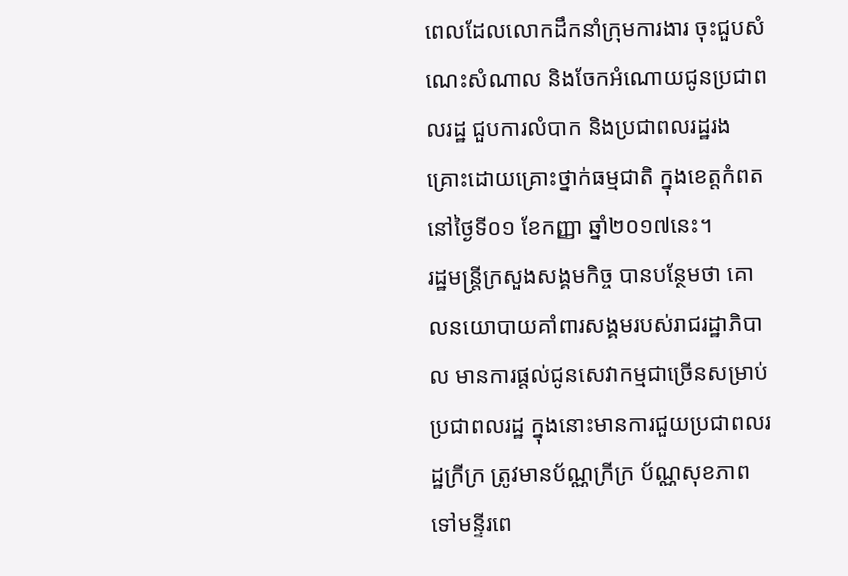ពេលដែលលោកដឹកនាំក្រុមការងារ ចុះជួបសំណេះសំណាល និងចែកអំណោយជូនប្រជាពលរដ្ឋ ជួបការលំបាក និងប្រជាពលរដ្ឋរងគ្រោះដោយគ្រោះថ្នាក់ធម្មជាតិ ក្នុងខេត្តកំពត នៅថ្ងៃទី០១ ខែកញ្ញា ឆ្នាំ២០១៧នេះ។
រដ្ឋមន្រ្តីក្រសួងសង្គមកិច្ច បានបន្ថែមថា គោលនយោបាយគាំពារសង្គមរបស់រាជរដ្ឋាភិបាល មានការផ្តល់ជូនសេវាកម្មជាច្រើនសម្រាប់ប្រជាពលរដ្ឋ ក្នុងនោះមានការជួយប្រជាពលរដ្ឋក្រីក្រ ត្រូវមានប័ណ្ណក្រីក្រ ប័ណ្ណសុខភាពទៅមន្ទីរពេ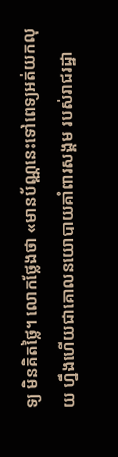ទ្យ មិនគិតថ្លៃ។ លោកថ្លែងថា «មានប័ណ្ណនេះទៅពេទ្យអត់យកលុយ ហ្នឹងហើយជាគោលនយោបាយគាំពារសង្គម របស់រាជរដ្ឋា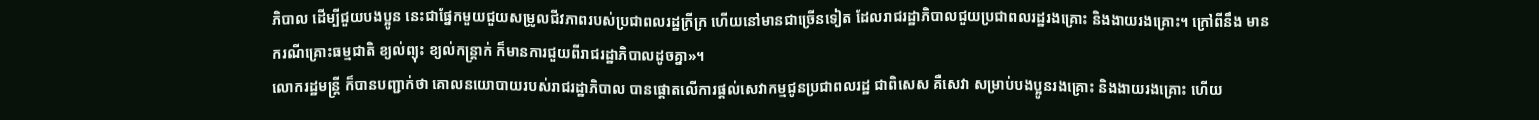ភិបាល ដើម្បីជួយបងប្អូន នេះជាផ្នែកមួយជួយសម្រូលជីវភាពរបស់ប្រជាពលរដ្ឋក្រីក្រ ហើយនៅមានជាច្រើនទៀត ដែលរាជរដ្ឋាភិបាលជួយប្រជាពលរដ្ឋរងគ្រោះ និងងាយរងគ្រោះ។ ក្រៅពីនឹង មានករណីគ្រោះធម្មជាតិ ខ្យល់ព្យុះ ខ្យល់កន្រ្តាក់ ក៏មានការជួយពីរាជរដ្ឋាភិបាលដូចគ្នា»។
លោករដ្ឋមន្រ្តី ក៏បានបញ្ជាក់ថា គោលនយោបាយរបស់រាជរដ្ឋាភិបាល បានផ្តោតលើការផ្តល់សេវាកម្មជូនប្រជាពលរដ្ឋ ជាពិសេស គឺសេវា សម្រាប់បងប្អូនរងគ្រោះ និងងាយរងគ្រោះ ហើយ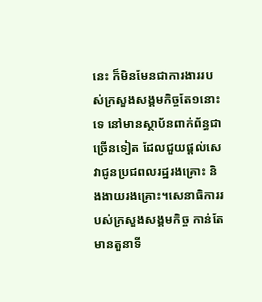នេះ ក៏មិនមែនជាការងាររបស់ក្រសួងសង្គមកិច្ចតែ១នោះទេ នៅមានស្ថាប័នពាក់ព័ន្ធជាច្រើនទៀត ដែលជួយផ្តល់សេវាជូនប្រជពលរដ្ឋរងគ្រោះ និងងាយរងគ្រោះ។សេនាធិការរបស់ក្រសួងសង្គមកិច្ច កាន់តែមានតួនាទី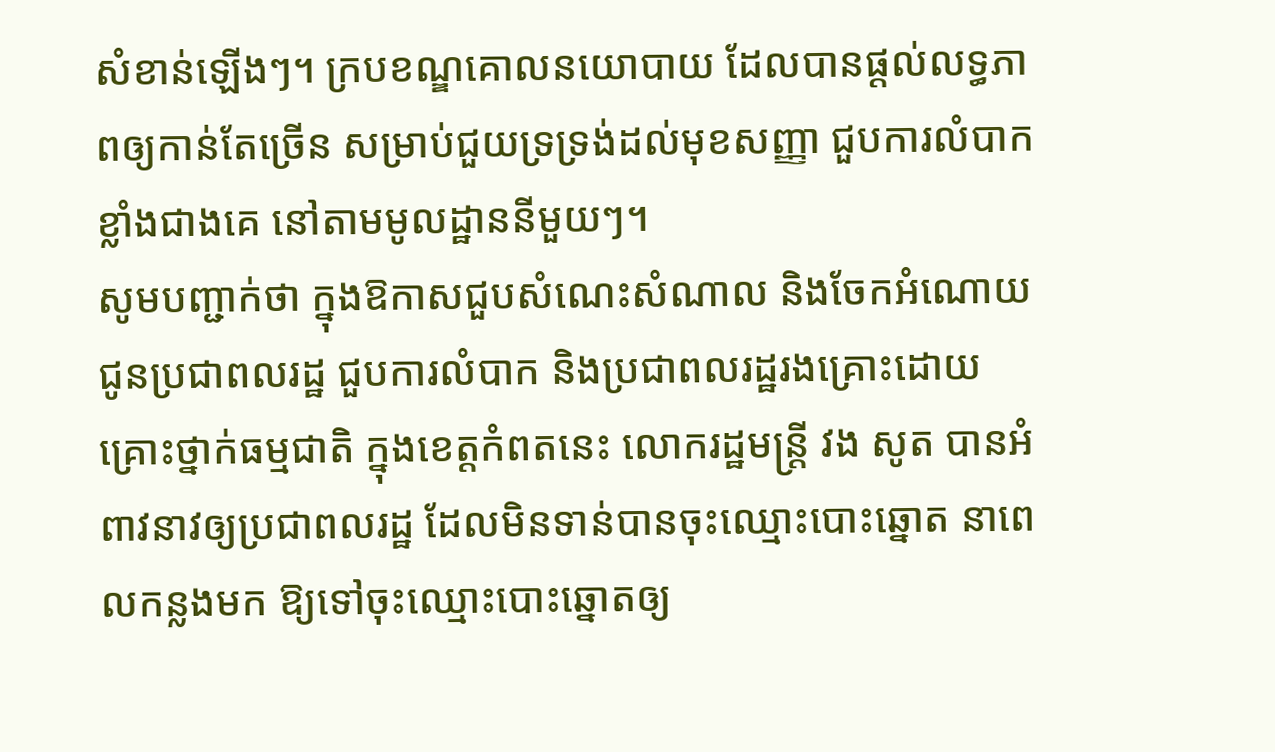សំខាន់ឡើងៗ។ ក្របខណ្ឌគោលនយោបាយ ដែលបានផ្តល់លទ្ធភាពឲ្យកាន់តែច្រើន សម្រាប់ជួយទ្រទ្រង់ដល់មុខសញ្ញា ជួបការលំបាកខ្លាំងជាងគេ នៅតាមមូលដ្ឋាននីមួយៗ។
សូមបញ្ជាក់ថា ក្នុងឱកាសជួបសំណេះសំណាល និងចែកអំណោយជូនប្រជាពលរដ្ឋ ជួបការលំបាក និងប្រជាពលរដ្ឋរងគ្រោះដោយគ្រោះថ្នាក់ធម្មជាតិ ក្នុងខេត្តកំពតនេះ លោករដ្ឋមន្រ្តី វង សូត បានអំពាវនាវឲ្យប្រជាពលរដ្ឋ ដែលមិនទាន់បានចុះឈ្មោះបោះឆ្នោត នាពេលកន្លងមក ឱ្យទៅចុះឈ្មោះបោះឆ្នោតឲ្យ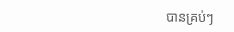បានគ្រប់ៗ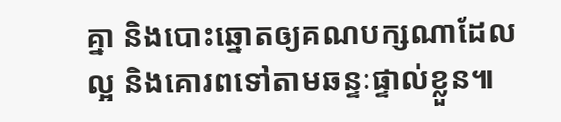គ្នា និងបោះឆ្នោតឲ្យគណបក្សណាដែលល្អ និងគោរពទៅតាមឆន្ទៈផ្ទាល់ខ្លួន៕